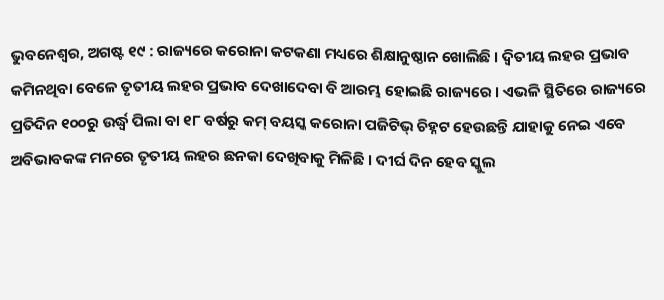ଭୁବନେଶ୍ୱର, ଅଗଷ୍ଟ ୧୯ : ରାଜ୍ୟରେ କରୋନା କଟକଣା ମଧ୍ୟରେ ଶିକ୍ଷାନୁଷ୍ଠାନ ଖୋଲିଛି । ଦ୍ୱିତୀୟ ଲହର ପ୍ରଭାବ କମିନଥିବା ବେଳେ ତୃତୀୟ ଲହର ପ୍ରଭାବ ଦେଖାଦେବା ବି ଆରମ୍ଭ ହୋଇଛି ରାଜ୍ୟରେ । ଏଭଳି ସ୍ଥିତିରେ ରାଜ୍ୟରେ ପ୍ରତିଦିନ ୧୦୦ରୁ ଉର୍ଦ୍ଧ୍ୱ ପିଲା ବା ୧୮ ବର୍ଷରୁ କମ୍ ବୟସ୍କ କରୋନା ପଜିଟିଭ୍ ଚିହ୍ନଟ ହେଉଛନ୍ତି ଯାହାକୁ ନେଇ ଏବେ ଅବିଭାବକଙ୍କ ମନରେ ତୃତୀୟ ଲହର ଛନକା ଦେଖିବାକୁ ମିଳିଛି । ଦୀର୍ଘ ଦିନ ହେବ ସ୍କୁଲ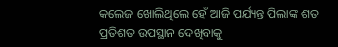କଲେଜ ଖୋଲିଥିଲେ ହେଁ ଆଜି ପର୍ଯ୍ୟନ୍ତ ପିଲାଙ୍କ ଶତ ପ୍ରତିଶତ ଉପସ୍ଥାନ ଦେଖିବାକୁ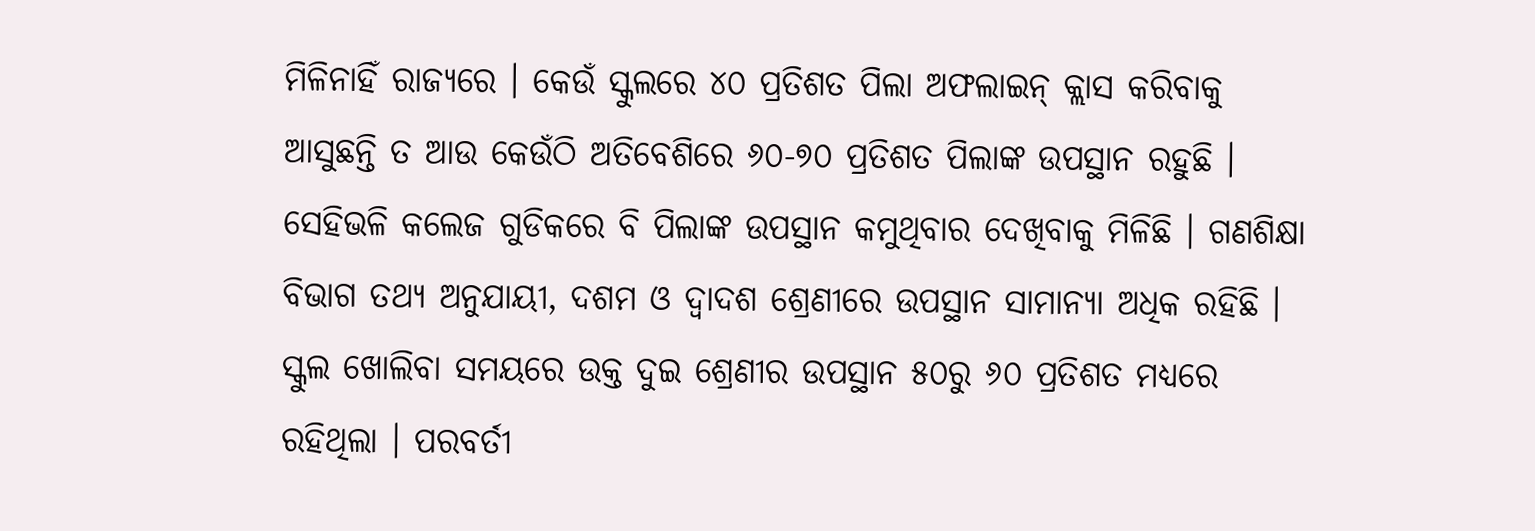ମିଳିନାହିଁ ରାଜ୍ୟରେ । କେଉଁ ସ୍କୁଲରେ ୪୦ ପ୍ରତିଶତ ପିଲା ଅଫଲାଇନ୍ କ୍ଲାସ କରିବାକୁ ଆସୁଛନ୍ତି ତ ଆଉ କେଉଁଠି ଅତିବେଶିରେ ୬୦-୭୦ ପ୍ରତିଶତ ପିଲାଙ୍କ ଉପସ୍ଥାନ ରହୁଛି । ସେହିଭଳି କଲେଜ ଗୁଡିକରେ ବି ପିଲାଙ୍କ ଉପସ୍ଥାନ କମୁଥିବାର ଦେଖିବାକୁ ମିଳିଛି । ଗଣଶିକ୍ଷା ବିଭାଗ ତଥ୍ୟ ଅନୁଯାୟୀ, ଦଶମ ଓ ଦ୍ୱାଦଶ ଶ୍ରେଣୀରେ ଉପସ୍ଥାନ ସାମାନ୍ୟା ଅଧିକ ରହିଛି । ସ୍କୁଲ ଖୋଲିବା ସମୟରେ ଉକ୍ତ ଦୁଇ ଶ୍ରେଣୀର ଉପସ୍ଥାନ ୫୦ରୁ ୬୦ ପ୍ରତିଶତ ମଧ୍ୟରେ ରହିଥିଲା । ପରବର୍ତୀ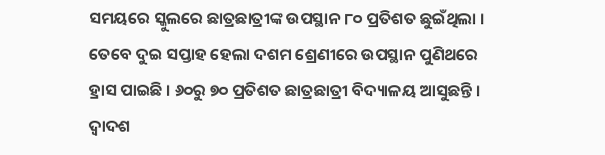ସମୟରେ ସ୍କୁଲରେ ଛାତ୍ରଛାତ୍ରୀଙ୍କ ଉପସ୍ଥାନ ୮୦ ପ୍ରତିଶତ ଛୁଇଁଥିଲା । ତେବେ ଦୁଇ ସପ୍ତାହ ହେଲା ଦଶମ ଶ୍ରେଣୀରେ ଉପସ୍ଥାନ ପୁଣିଥରେ ହ୍ରାସ ପାଇଛି । ୬୦ରୁ ୭୦ ପ୍ରତିଶତ ଛାତ୍ରଛାତ୍ରୀ ବିଦ୍ୟାଳୟ ଆସୁଛନ୍ତି । ଦ୍ୱାଦଶ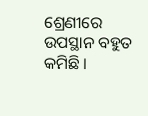ଶ୍ରେଣୀରେ ଉପସ୍ଥାନ ବହୁତ କମିଛି ।